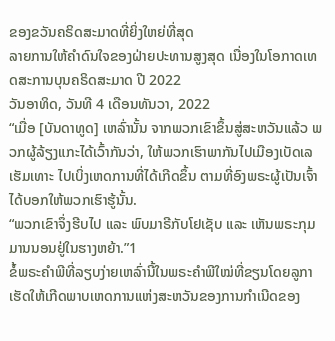ຂອງຂວັນຄຣິດສະມາດທີ່ຍິ່ງໃຫຍ່ທີ່ສຸດ
ລາຍການໃຫ້ຄຳດົນໃຈຂອງຝ່າຍປະທານສູງສຸດ ເນື່ອງໃນໂອກາດເທດສະການບຸນຄຣິດສະມາດ ປີ 2022
ວັນອາທິດ, ວັນທີ 4 ເດືອນທັນວາ, 2022
“ເມື່ອ [ບັນດາທູດ] ເຫລົ່ານັ້ນ ຈາກພວກເຂົາຂຶ້ນສູ່ສະຫວັນແລ້ວ ພວກຜູ້ລ້ຽງແກະໄດ້ເວົ້າກັນວ່າ, ໃຫ້ພວກເຮົາພາກັນໄປເມືອງເບັດເລເຮັມເທາະ ໄປເບິ່ງເຫດການທີ່ໄດ້ເກີດຂຶ້ນ ຕາມທີ່ອົງພຣະຜູ້ເປັນເຈົ້າໄດ້ບອກໃຫ້ພວກເຮົາຮູ້ນັ້ນ.
“ພວກເຂົາຈຶ່ງຮີບໄປ ແລະ ພົບມາຣີກັບໂຢເຊັບ ແລະ ເຫັນພຣະກຸມມານນອນຢູ່ໃນຮາງຫຍ້າ.”1
ຂໍ້ພຣະຄຳພີທີ່ລຽບງ່າຍເຫລົ່ານີ້ໃນພຣະຄຳພີໃໝ່ທີ່ຂຽນໂດຍລູກາ ເຮັດໃຫ້ເກີດພາບເຫດການແຫ່ງສະຫວັນຂອງການກຳເນີດຂອງ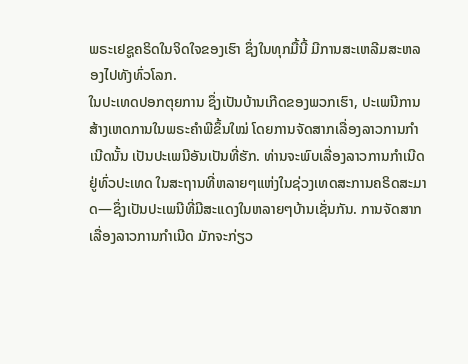ພຣະເຢຊູຄຣິດໃນຈິດໃຈຂອງເຮົາ ຊຶ່ງໃນທຸກມື້ນີ້ ມີການສະເຫລີມສະຫລອງໄປທັງທົ່ວໂລກ.
ໃນປະເທດປອກຕຸຍການ ຊຶ່ງເປັນບ້ານເກີດຂອງພວກເຮົາ, ປະເພນີການສ້າງເຫດການໃນພຣະຄຳພີຂຶ້ນໃໝ່ ໂດຍການຈັດສາກເລື່ອງລາວການກຳເນີດນັ້ນ ເປັນປະເພນີອັນເປັນທີ່ຮັກ. ທ່ານຈະພົບເລື່ອງລາວການກຳເນີດຢູ່ທົ່ວປະເທດ ໃນສະຖານທີ່ຫລາຍໆແຫ່ງໃນຊ່ວງເທດສະການຄຣິດສະມາດ—ຊຶ່ງເປັນປະເພນີທີ່ມີສະແດງໃນຫລາຍໆບ້ານເຊັ່ນກັນ. ການຈັດສາກເລື່ອງລາວການກຳເນີດ ມັກຈະກ່ຽວ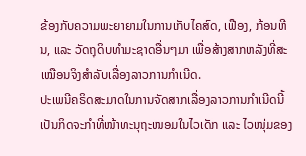ຂ້ອງກັບຄວາມພະຍາຍາມໃນການເກັບໄຄສົດ, ເຟືອງ, ກ້ອນຫີນ, ແລະ ວັດຖຸດິບທຳມະຊາດອື່ນໆມາ ເພື່ອສ້າງສາກຫລັງທີ່ສະເໝືອນຈິງສຳລັບເລື່ອງລາວການກຳເນີດ.
ປະເພນີຄຣິດສະມາດໃນການຈັດສາກເລື່ອງລາວການກຳເນີດນີ້ ເປັນກິດຈະກຳທີ່ໜ້າທະນຸຖະໜອມໃນໄວເດັກ ແລະ ໄວໜຸ່ມຂອງ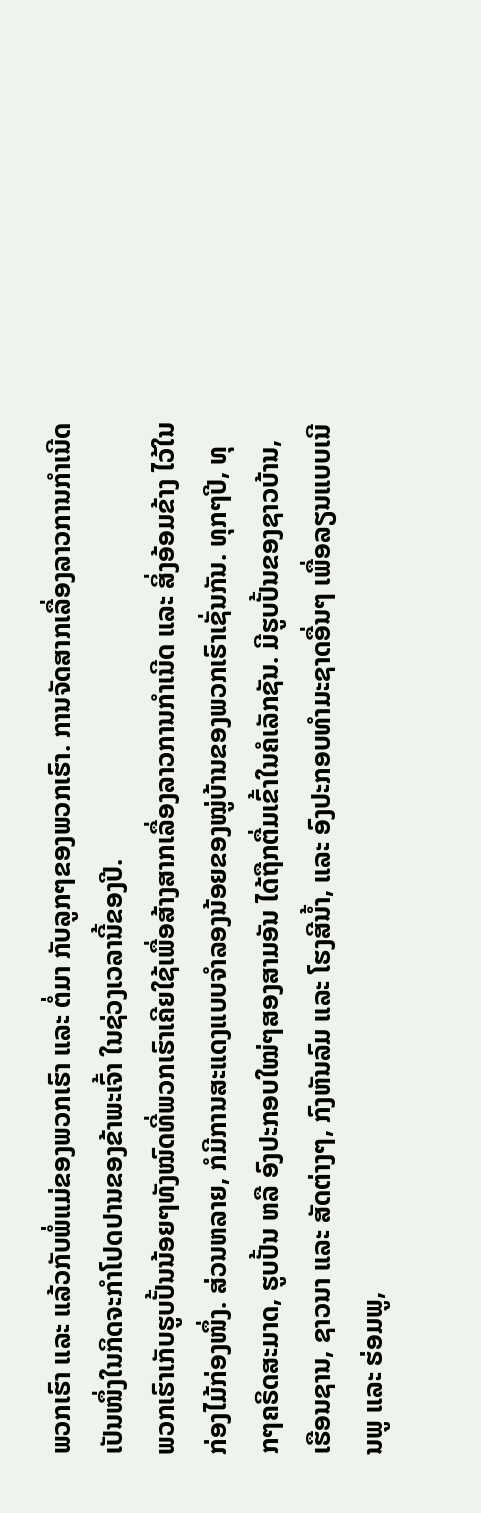ພວກເຮົາ ແລະ ແລ້ວກັບພໍ່ແມ່ຂອງພວກເຮົາ ແລະ ຕໍ່ມາ ກັບລູກໆຂອງພວກເຮົາ. ການຈັດສາກເລື່ອງລາວການກຳເນີດ ເປັນໜຶ່ງໃນກິດຈະກຳໂປດປານຂອງຂ້າພະເຈົ້າ ໃນຊ່ວງເວລານີ້ຂອງປີ.
ພວກເຮົາເກັບຮູບປັ້ນນ້ອຍໆທັງໝົດທີ່ພວກເຮົາເຄີຍໃຊ້ເພື່ອສ້າງສາກເລື່ອງລາວການກຳເນີດ ແລະ ສິ່ງອ້ອມຂ້າງ ໄວ້ໃນກ່ອງໄມ້ກ່ອງໜຶ່ງ. ສ່ວນຫລາຍ, ກໍມີການສະແດງແບບຈຳລອງນ້ອຍຂອງໝູ່ບ້ານຂອງພວກເຮົາເຊັ່ນກັນ. ທຸກໆປີ, ທຸກໆຄຣິດສະມາດ, ຮູບປັ້ນ ຫລື ອົງປະກອບໃໝ່ໆສອງສາມອັນ ໄດ້ຖືກຕື່ມເຂົ້າໃນຄໍເລັກຊັນ. ມີຮູບປັ້ນຂອງຊາວບ້ານ, ເຮືອນຊານ, ຊາວນາ ແລະ ສັດຕ່າງໆ, ກົງຫັນລົມ ແລະ ໂຮງສີນໍ້າ, ແລະ ອົງປະກອບທຳມະຊາດອື່ນໆ ເພື່ອລຽນແບບເນີນພູ ແລະ ຮ່ອມພູ,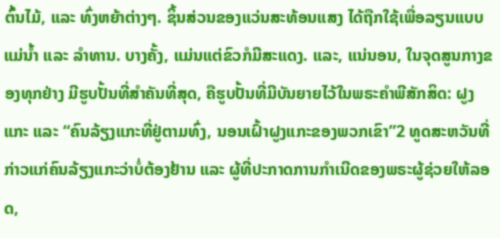ຕົ້ນໄມ້, ແລະ ທົ່ງຫຍ້າຕ່າງໆ. ຊິ້ນສ່ວນຂອງແວ່ນສະທ້ອນແສງ ໄດ້ຖືກໃຊ້ເພື່ອລຽນແບບແມ່ນໍ້າ ແລະ ລຳທານ. ບາງຄັ້ງ, ແມ່ນແຕ່ຂົວກໍມີສະແດງ. ແລະ, ແນ່ນອນ, ໃນຈຸດສູນກາງຂອງທຸກຢ່າງ ມີຮູບປັ້ນທີ່ສຳຄັນທີ່ສຸດ, ຄືຮູບປັ້ນທີ່ມີບັນຍາຍໄວ້ໃນພຣະຄຳພີສັກສິດ: ຝູງແກະ ແລະ “ຄົນລ້ຽງແກະທີ່ຢູ່ຕາມທົ່ງ, ນອນເຝົ້າຝູງແກະຂອງພວກເຂົາ”2 ທູດສະຫວັນທີ່ກ່າວແກ່ຄົນລ້ຽງແກະວ່າບໍ່ຕ້ອງຢ້ານ ແລະ ຜູ້ທີ່ປະກາດການກຳເນີດຂອງພຣະຜູ້ຊ່ວຍໃຫ້ລອດ,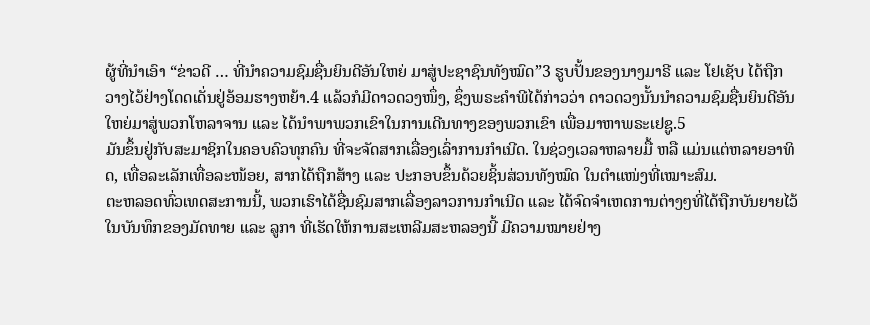ຜູ້ທີ່ນຳເອົາ “ຂ່າວດີ … ທີ່ນຳຄວາມຊົມຊື່ນຍິນດີອັນໃຫຍ່ ມາສູ່ປະຊາຊົນທັງໝົດ”3 ຮູບປັ້ນຂອງນາງມາຣີ ແລະ ໂຢເຊັບ ໄດ້ຖືກວາງໄວ້ຢ່າງໂດດເດັ່ນຢູ່ອ້ອມຮາງຫຍ້າ.4 ແລ້ວກໍມີດາວດວງໜຶ່ງ, ຊຶ່ງພຣະຄຳພີໄດ້ກ່າວວ່າ ດາວດວງນັ້ນນຳຄວາມຊົມຊື່ນຍິນດີອັນໃຫຍ່ມາສູ່ພວກໂຫລາຈານ ແລະ ໄດ້ນຳພາພວກເຂົາໃນການເດີນທາງຂອງພວກເຂົາ ເພື່ອມາຫາພຣະເຢຊູ.5
ມັນຂຶ້ນຢູ່ກັບສະມາຊິກໃນຄອບຄົວທຸກຄົນ ທີ່ຈະຈັດສາກເລື່ອງເລົ່າການກຳເນີດ. ໃນຊ່ວງເວລາຫລາຍມື້ ຫລື ແມ່ນແຕ່ຫລາຍອາທິດ, ເທື່ອລະເລັກເທື່ອລະໜ້ອຍ, ສາກໄດ້ຖືກສ້າງ ແລະ ປະກອບຂຶ້ນດ້ວຍຊິ້ນສ່ວນທັງໝົດ ໃນຕຳແໜ່ງທີ່ເໝາະສົມ.
ຕະຫລອດທົ່ວເທດສະການນີ້, ພວກເຮົາໄດ້ຊື່ນຊົມສາກເລື່ອງລາວການກຳເນີດ ແລະ ໄດ້ຈົດຈຳເຫດການຕ່າງໆທີ່ໄດ້ຖືກບັນຍາຍໄວ້ໃນບັນທຶກຂອງມັດທາຍ ແລະ ລູກາ ທີ່ເຮັດໃຫ້ການສະເຫລີມສະຫລອງນີ້ ມີຄວາມໝາຍຢ່າງ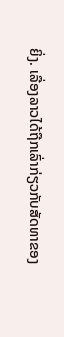ຍິ່ງ. ເລື່ອງລາວໄດ້ຖືກເລົ່າກ່ຽວກັບສັດທາຂອງ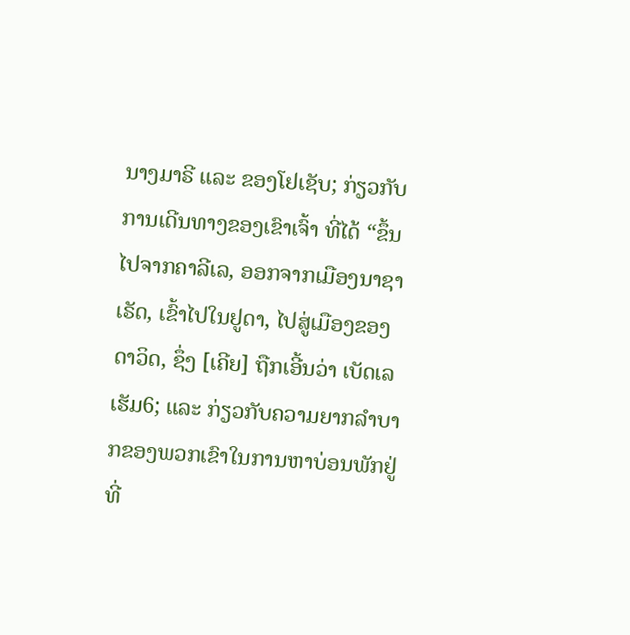ນາງມາຣີ ແລະ ຂອງໂຢເຊັບ; ກ່ຽວກັບການເດີນທາງຂອງເຂົາເຈົ້າ ທີ່ໄດ້ “ຂຶ້ນໄປຈາກຄາລີເລ, ອອກຈາກເມືອງນາຊາເຣັດ, ເຂົ້າໄປໃນຢູດາ, ໄປສູ່ເມືອງຂອງດາວິດ, ຊຶ່ງ [ເຄີຍ] ຖືກເອີ້ນວ່າ ເບັດເລເຮັມ6; ແລະ ກ່ຽວກັບຄວາມຍາກລຳບາກຂອງພວກເຂົາໃນການຫາບ່ອນພັກຢູ່ທີ່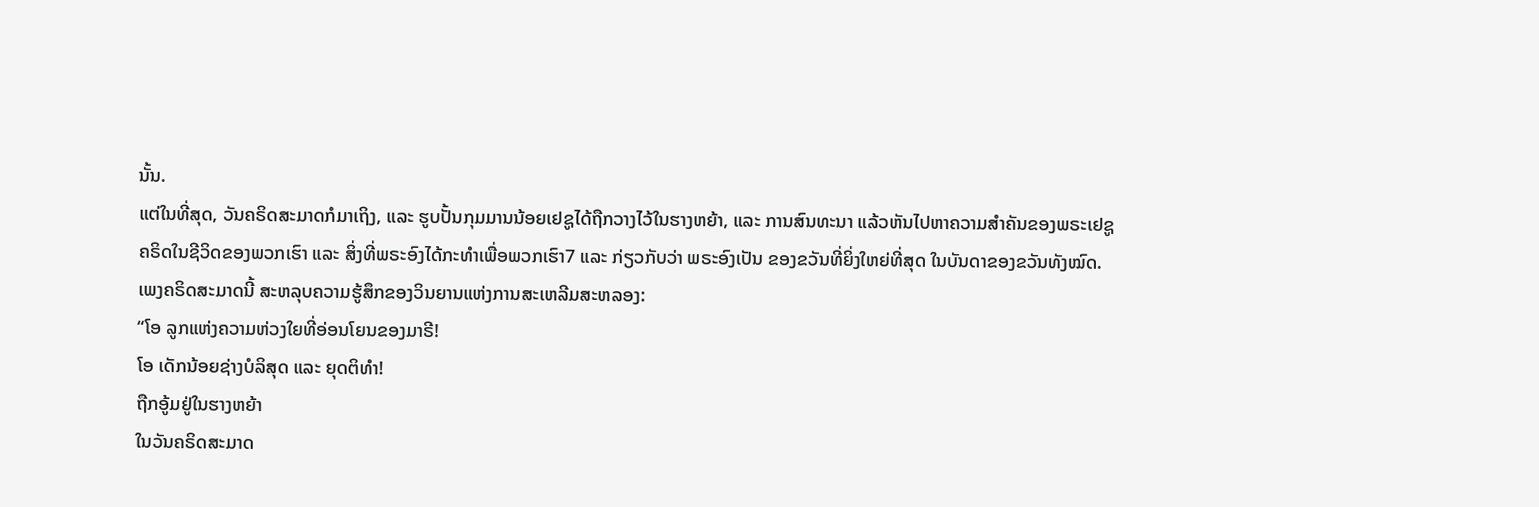ນັ້ນ.
ແຕ່ໃນທີ່ສຸດ, ວັນຄຣິດສະມາດກໍມາເຖິງ, ແລະ ຮູບປັ້ນກຸມມານນ້ອຍເຢຊູໄດ້ຖືກວາງໄວ້ໃນຮາງຫຍ້າ, ແລະ ການສົນທະນາ ແລ້ວຫັນໄປຫາຄວາມສຳຄັນຂອງພຣະເຢຊູຄຣິດໃນຊີວິດຂອງພວກເຮົາ ແລະ ສິ່ງທີ່ພຣະອົງໄດ້ກະທຳເພື່ອພວກເຮົາ7 ແລະ ກ່ຽວກັບວ່າ ພຣະອົງເປັນ ຂອງຂວັນທີ່ຍິ່ງໃຫຍ່ທີ່ສຸດ ໃນບັນດາຂອງຂວັນທັງໝົດ.
ເພງຄຣິດສະມາດນີ້ ສະຫລຸບຄວາມຮູ້ສຶກຂອງວິນຍານແຫ່ງການສະເຫລີມສະຫລອງ:
“ໂອ ລູກແຫ່ງຄວາມຫ່ວງໃຍທີ່ອ່ອນໂຍນຂອງມາຣີ!
ໂອ ເດັກນ້ອຍຊ່າງບໍລິສຸດ ແລະ ຍຸດຕິທຳ!
ຖືກອູ້ມຢູ່ໃນຮາງຫຍ້າ
ໃນວັນຄຣິດສະມາດ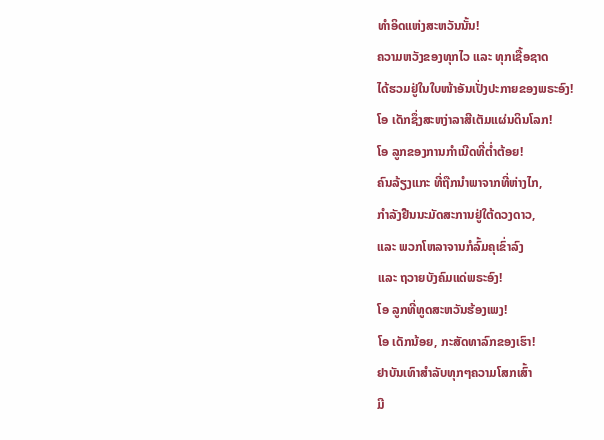ທຳອິດແຫ່ງສະຫວັນນັ້ນ!
ຄວາມຫວັງຂອງທຸກໄວ ແລະ ທຸກເຊື້ອຊາດ
ໄດ້ຮວມຢູ່ໃນໃບໜ້າອັນເປັ່ງປະກາຍຂອງພຣະອົງ!
ໂອ ເດັກຊຶ່ງສະຫງ່າລາສີເຕັມແຜ່ນດິນໂລກ!
ໂອ ລູກຂອງການກຳເນີດທີ່ຕໍ່າຕ້ອຍ!
ຄົນລ້ຽງແກະ ທີ່ຖືກນຳພາຈາກທີ່ຫ່າງໄກ,
ກຳລັງຢືນນະມັດສະການຢູ່ໃຕ້ດວງດາວ,
ແລະ ພວກໂຫລາຈານກໍລົ້ມຄຸເຂົ່າລົງ
ແລະ ຖວາຍບັງຄົມແດ່ພຣະອົງ!
ໂອ ລູກທີ່ທູດສະຫວັນຮ້ອງເພງ!
ໂອ ເດັກນ້ອຍ, ກະສັດທາລົກຂອງເຮົາ!
ຢາບັນເທົາສຳລັບທຸກໆຄວາມໂສກເສົ້າ
ມີ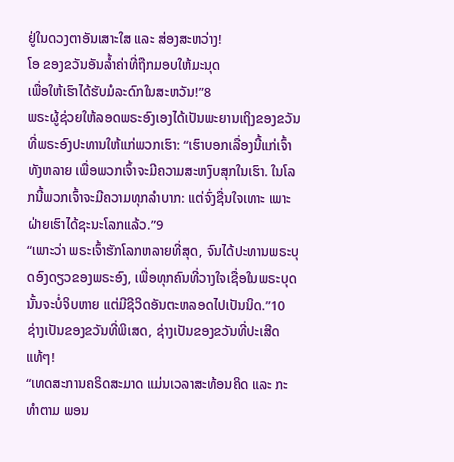ຢູ່ໃນດວງຕາອັນເສາະໃສ ແລະ ສ່ອງສະຫວ່າງ!
ໂອ ຂອງຂວັນອັນລໍ້າຄ່າທີ່ຖືກມອບໃຫ້ມະນຸດ
ເພື່ອໃຫ້ເຮົາໄດ້ຮັບມໍລະດົກໃນສະຫວັນ!”8
ພຣະຜູ້ຊ່ວຍໃຫ້ລອດພຣະອົງເອງໄດ້ເປັນພະຍານເຖິງຂອງຂວັນທີ່ພຣະອົງປະທານໃຫ້ແກ່ພວກເຮົາ: “ເຮົາບອກເລື່ອງນີ້ແກ່ເຈົ້າທັງຫລາຍ ເພື່ອພວກເຈົ້າຈະມີຄວາມສະຫງົບສຸກໃນເຮົາ. ໃນໂລກນີ້ພວກເຈົ້າຈະມີຄວາມທຸກລຳບາກ: ແຕ່ຈົ່ງຊື່ນໃຈເທາະ ເພາະຝ່າຍເຮົາໄດ້ຊະນະໂລກແລ້ວ.”9
“ເພາະວ່າ ພຣະເຈົ້າຮັກໂລກຫລາຍທີ່ສຸດ, ຈົນໄດ້ປະທານພຣະບຸດອົງດຽວຂອງພຣະອົງ, ເພື່ອທຸກຄົນທີ່ວາງໃຈເຊື່ອໃນພຣະບຸດນັ້ນຈະບໍ່ຈິບຫາຍ ແຕ່ມີຊີວິດອັນຕະຫລອດໄປເປັນນິດ.”10
ຊ່າງເປັນຂອງຂວັນທີ່ພິເສດ, ຊ່າງເປັນຂອງຂວັນທີ່ປະເສີດແທ້ໆ!
“ເທດສະການຄຣິດສະມາດ ແມ່ນເວລາສະທ້ອນຄິດ ແລະ ກະທຳຕາມ ພອນ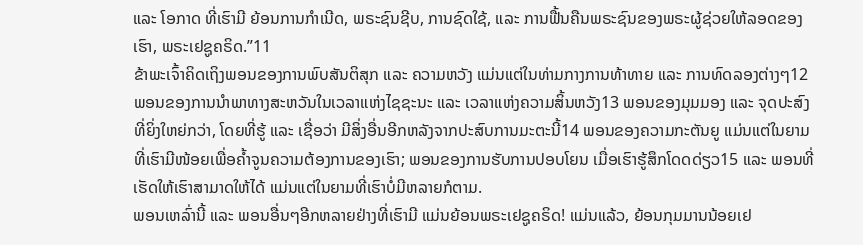ແລະ ໂອກາດ ທີ່ເຮົາມີ ຍ້ອນການກຳເນີດ, ພຣະຊົນຊີບ, ການຊົດໃຊ້, ແລະ ການຟື້ນຄືນພຣະຊົນຂອງພຣະຜູ້ຊ່ວຍໃຫ້ລອດຂອງເຮົາ, ພຣະເຢຊູຄຣິດ.”11
ຂ້າພະເຈົ້າຄິດເຖິງພອນຂອງການພົບສັນຕິສຸກ ແລະ ຄວາມຫວັງ ແມ່ນແຕ່ໃນທ່າມກາງການທ້າທາຍ ແລະ ການທົດລອງຕ່າງໆ12 ພອນຂອງການນຳພາທາງສະຫວັນໃນເວລາແຫ່ງໄຊຊະນະ ແລະ ເວລາແຫ່ງຄວາມສິ້ນຫວັງ13 ພອນຂອງມຸມມອງ ແລະ ຈຸດປະສົງທີ່ຍິ່ງໃຫຍ່ກວ່າ, ໂດຍທີ່ຮູ້ ແລະ ເຊື່ອວ່າ ມີສິ່ງອື່ນອີກຫລັງຈາກປະສົບການມະຕະນີ້14 ພອນຂອງຄວາມກະຕັນຍູ ແມ່ນແຕ່ໃນຍາມທີ່ເຮົາມີໜ້ອຍເພື່ອຄ້ຳຈູນຄວາມຕ້ອງການຂອງເຮົາ; ພອນຂອງການຮັບການປອບໂຍນ ເມື່ອເຮົາຮູ້ສຶກໂດດດ່ຽວ15 ແລະ ພອນທີ່ເຮັດໃຫ້ເຮົາສາມາດໃຫ້ໄດ້ ແມ່ນແຕ່ໃນຍາມທີ່ເຮົາບໍ່ມີຫລາຍກໍຕາມ.
ພອນເຫລົ່ານີ້ ແລະ ພອນອື່ນໆອີກຫລາຍຢ່າງທີ່ເຮົາມີ ແມ່ນຍ້ອນພຣະເຢຊູຄຣິດ! ແມ່ນແລ້ວ, ຍ້ອນກຸມມານນ້ອຍເຢ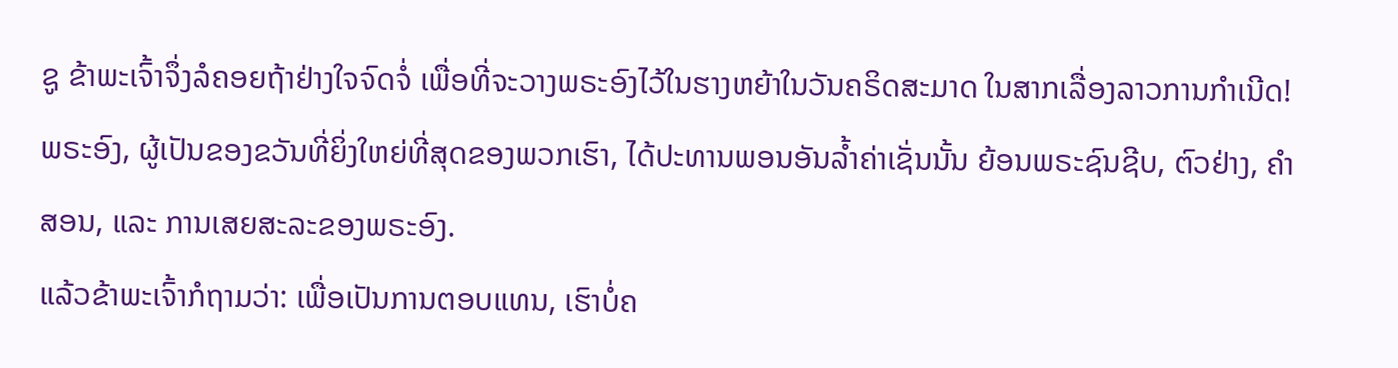ຊູ ຂ້າພະເຈົ້າຈຶ່ງລໍຄອຍຖ້າຢ່າງໃຈຈົດຈໍ່ ເພື່ອທີ່ຈະວາງພຣະອົງໄວ້ໃນຮາງຫຍ້າໃນວັນຄຣິດສະມາດ ໃນສາກເລື່ອງລາວການກຳເນີດ! ພຣະອົງ, ຜູ້ເປັນຂອງຂວັນທີ່ຍິ່ງໃຫຍ່ທີ່ສຸດຂອງພວກເຮົາ, ໄດ້ປະທານພອນອັນລໍ້າຄ່າເຊັ່ນນັ້ນ ຍ້ອນພຣະຊົນຊີບ, ຕົວຢ່າງ, ຄຳສອນ, ແລະ ການເສຍສະລະຂອງພຣະອົງ.
ແລ້ວຂ້າພະເຈົ້າກໍຖາມວ່າ: ເພື່ອເປັນການຕອບແທນ, ເຮົາບໍ່ຄ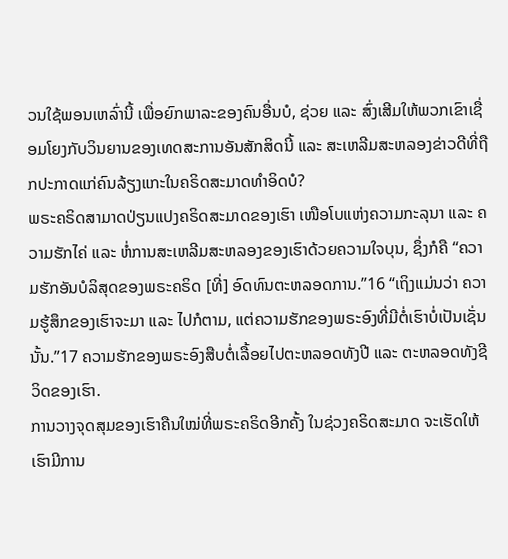ວນໃຊ້ພອນເຫລົ່ານີ້ ເພື່ອຍົກພາລະຂອງຄົນອື່ນບໍ, ຊ່ວຍ ແລະ ສົ່ງເສີມໃຫ້ພວກເຂົາເຊື່ອມໂຍງກັບວິນຍານຂອງເທດສະການອັນສັກສິດນີ້ ແລະ ສະເຫລີມສະຫລອງຂ່າວດີທີ່ຖືກປະກາດແກ່ຄົນລ້ຽງແກະໃນຄຣິດສະມາດທຳອິດບໍ?
ພຣະຄຣິດສາມາດປ່ຽນແປງຄຣິດສະມາດຂອງເຮົາ ເໜືອໂບແຫ່ງຄວາມກະລຸນາ ແລະ ຄວາມຮັກໄຄ່ ແລະ ຫໍ່ການສະເຫລີມສະຫລອງຂອງເຮົາດ້ວຍຄວາມໃຈບຸນ, ຊຶ່ງກໍຄື “ຄວາມຮັກອັນບໍລິສຸດຂອງພຣະຄຣິດ [ທີ່] ອົດທົນຕະຫລອດການ.”16 “ເຖິງແມ່ນວ່າ ຄວາມຮູ້ສຶກຂອງເຮົາຈະມາ ແລະ ໄປກໍຕາມ, ແຕ່ຄວາມຮັກຂອງພຣະອົງທີ່ມີຕໍ່ເຮົາບໍ່ເປັນເຊັ່ນນັ້ນ.”17 ຄວາມຮັກຂອງພຣະອົງສືບຕໍ່ເລື້ອຍໄປຕະຫລອດທັງປີ ແລະ ຕະຫລອດທັງຊີວິດຂອງເຮົາ.
ການວາງຈຸດສຸມຂອງເຮົາຄືນໃໝ່ທີ່ພຣະຄຣິດອີກຄັ້ງ ໃນຊ່ວງຄຣິດສະມາດ ຈະເຮັດໃຫ້ເຮົາມີການ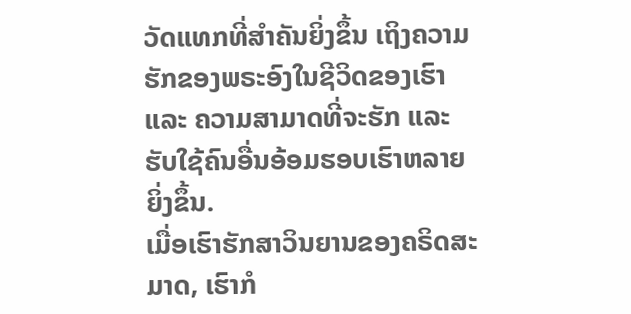ວັດແທກທີ່ສຳຄັນຍິ່ງຂຶ້ນ ເຖິງຄວາມຮັກຂອງພຣະອົງໃນຊີວິດຂອງເຮົາ ແລະ ຄວາມສາມາດທີ່ຈະຮັກ ແລະ ຮັບໃຊ້ຄົນອື່ນອ້ອມຮອບເຮົາຫລາຍຍິ່ງຂຶ້ນ.
ເມື່ອເຮົາຮັກສາວິນຍານຂອງຄຣິດສະມາດ, ເຮົາກໍ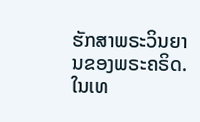ຮັກສາພຣະວິນຍານຂອງພຣະຄຣິດ. ໃນເທ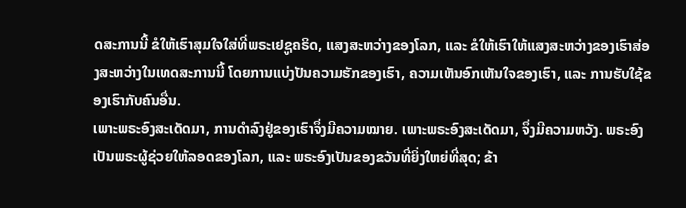ດສະການນີ້ ຂໍໃຫ້ເຮົາສຸມໃຈໃສ່ທີ່ພຣະເຢຊູຄຣິດ, ແສງສະຫວ່າງຂອງໂລກ, ແລະ ຂໍໃຫ້ເຮົາໃຫ້ແສງສະຫວ່າງຂອງເຮົາສ່ອງສະຫວ່າງໃນເທດສະການນີ້ ໂດຍການແບ່ງປັນຄວາມຮັກຂອງເຮົາ, ຄວາມເຫັນອົກເຫັນໃຈຂອງເຮົາ, ແລະ ການຮັບໃຊ້ຂອງເຮົາກັບຄົນອື່ນ.
ເພາະພຣະອົງສະເດັດມາ, ການດຳລົງຢູ່ຂອງເຮົາຈຶ່ງມີຄວາມໝາຍ. ເພາະພຣະອົງສະເດັດມາ, ຈຶ່ງມີຄວາມຫວັງ. ພຣະອົງເປັນພຣະຜູ້ຊ່ວຍໃຫ້ລອດຂອງໂລກ, ແລະ ພຣະອົງເປັນຂອງຂວັນທີ່ຍິ່ງໃຫຍ່ທີ່ສຸດ; ຂ້າ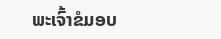ພະເຈົ້າຂໍມອບ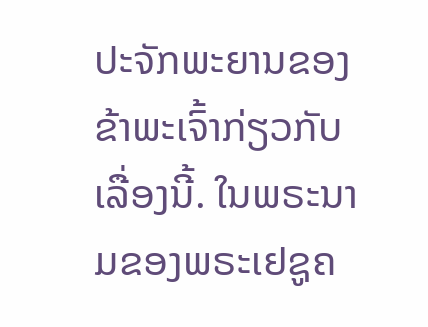ປະຈັກພະຍານຂອງຂ້າພະເຈົ້າກ່ຽວກັບເລື່ອງນີ້. ໃນພຣະນາມຂອງພຣະເຢຊູຄ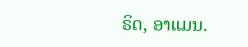ຣິດ, ອາແມນ.